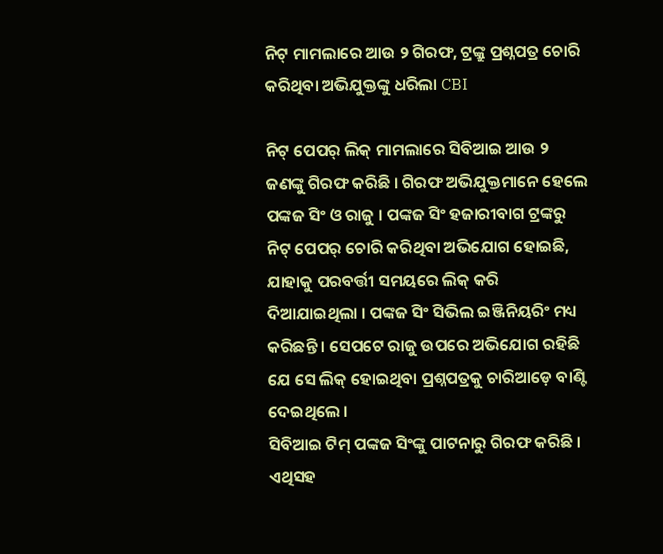ନିଟ୍ ମାମଲାରେ ଆଉ ୨ ଗିରଫ, ଟ୍ରଙ୍କ୍ରୁ ପ୍ରଶ୍ନପତ୍ର ଚୋରି କରିଥିବା ଅଭିଯୁକ୍ତଙ୍କୁ ଧରିଲା CBI

ନିଟ୍ ପେପର୍ ଲିକ୍ ମାମଲାରେ ସିବିଆଇ ଆଉ ୨ ଜଣଙ୍କୁ ଗିରଫ କରିଛି । ଗିରଫ ଅଭିଯୁକ୍ତମାନେ ହେଲେ ପଙ୍କଜ ସିଂ ଓ ରାଜୁ । ପଙ୍କଜ ସିଂ ହଜାରୀବାଗ ଟ୍ରଙ୍କରୁ ନିଟ୍ ପେପର୍ ଚୋରି କରିଥିବା ଅଭିଯୋଗ ହୋଇଛି, ଯାହାକୁ ପରବର୍ତ୍ତୀ ସମୟରେ ଲିକ୍ କରି ଦିଆଯାଇଥିଲା । ପଙ୍କଜ ସିଂ ସିଭିଲ ଇଞ୍ଜିନିୟରିଂ ମଧ୍ୟ କରିଛନ୍ତି । ସେପଟେ ରାଜୁ ଉପରେ ଅଭିଯୋଗ ରହିଛି ଯେ ସେ ଲିକ୍ ହୋଇଥିବା ପ୍ରଶ୍ନପତ୍ରକୁ ଚାରିଆଡ଼େ ବାଣ୍ଟି ଦେଇଥିଲେ ।
ସିବିଆଇ ଟିମ୍ ପଙ୍କଜ ସିଂଙ୍କୁ ପାଟନାରୁ ଗିରଫ କରିଛି । ଏଥିସହ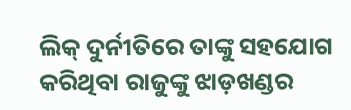ଲିକ୍ ଦୁର୍ନୀତିରେ ତାଙ୍କୁ ସହଯୋଗ କରିଥିବା ରାଜୁଙ୍କୁ ଝାଡ଼ଖଣ୍ଡର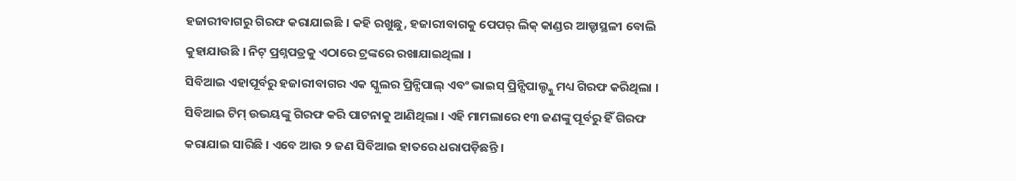ହଜାରୀବାଗରୁ ଗିରଫ କରାଯାଇଛି । କହି ରଖୁଛୁ, ହଜାରୀବାଗକୁ ପେପର୍ ଲିକ୍ କାଣ୍ଡର ଆଡ୍ଡାସ୍ଥଳୀ ବୋଲି କୁହାଯାଉଛି । ନିଟ୍ ପ୍ରଶ୍ନପତ୍ରକୁ ଏଠାରେ ଟ୍ରଙ୍କରେ ରଖାଯାଇଥିଲା ।
ସିବିଆଇ ଏହାପୂର୍ବରୁ ହଜାରୀବାଗର ଏକ ସ୍କୁଲର ପ୍ରିନ୍ସିପାଲ୍ ଏବଂ ଭାଇସ୍ ପ୍ରିନ୍ସିପାଲ୍ଙ୍କୁ ମଧ୍ୟ ଗିରଫ କରିଥିଲା । ସିବିଆଇ ଟିମ୍ ଉଭୟଙ୍କୁ ଗିରଫ କରି ପାଟନାକୁ ଆଣିଥିଲା । ଏହି ମାମଲାରେ ୧୩ ଜଣଙ୍କୁ ପୂର୍ବରୁ ହିଁ ଗିରଫ କରାଯାଇ ସାରିଛି । ଏବେ ଆଉ ୨ ଜଣ ସିବିଆଇ ହାତରେ ଧରାପଡ଼ିଛନ୍ତି ।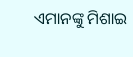ଏମାନଙ୍କୁ ମିଶାଇ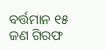ବର୍ତ୍ତମାନ ୧୫ ଜଣ ଗିରଫ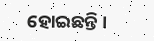ହୋଇଛନ୍ତି ।